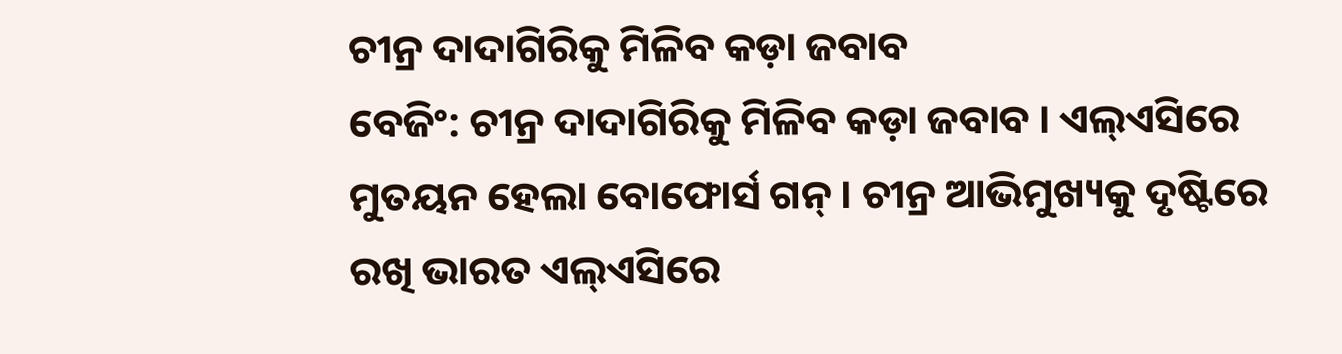ଚୀନ୍ର ଦାଦାଗିରିକୁ ମିଳିବ କଡ଼ା ଜବାବ
ବେଜିଂ: ଚୀନ୍ର ଦାଦାଗିରିକୁ ମିଳିବ କଡ଼ା ଜବାବ । ଏଲ୍ଏସିରେ ମୁତୟନ ହେଲା ବୋଫୋର୍ସ ଗନ୍ । ଚୀନ୍ର ଆଭିମୁଖ୍ୟକୁ ଦୃଷ୍ଟିରେ ରଖି ଭାରତ ଏଲ୍ଏସିରେ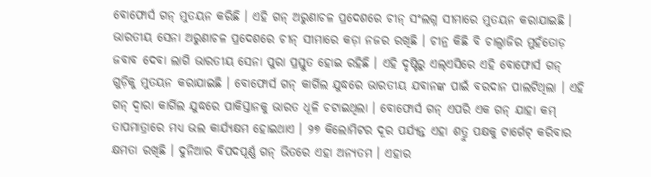ବୋଫୋର୍ସ ଗନ୍ ମୁତୟନ କରିଛି । ଏହି ଗନ୍ ଅରୁଣାଚଳ ପ୍ରଦେଶରେ ଚୀନ୍ ସଂଲଗ୍ନ ସୀମାରେ ମୁତୟନ କରାଯାଇଛି । ଭାରତୀୟ ସେନା ଅରୁଣାଚଳ ପ୍ରଦେଶରେ ଚୀନ୍ ସୀମାରେ କଡ଼ା ନଜର ରଖିଛି । ଚୀନ୍ର କିଛି ବି ଚାଲ୍ବାଜିର ମୁହଁତୋଡ଼ ଜବାବ ଦେବା ଲାଗି ଭାରତୀୟ ସେନା ପୁରା ପ୍ରସ୍ତୁତ ହୋଇ ରହିଛି । ଏହି ଦୃଷ୍ଟିରୁ ଏଲ୍ଏସିରେ ଏହି ବୋଫୋର୍ସ ଗନ୍ ଗୁଡ଼ିକୁ ମୁତୟନ କରାଯାଇଛି । ବୋଫୋର୍ସ ଗନ୍ କାର୍ଗିଲ ଯୁଦ୍ଧରେ ଭାରତୀୟ ଯବାନଙ୍କ ପାଇଁ ବରଦାନ ପାଲଟିଥିଲା । ଏହି ଗନ୍ ଦ୍ୱାରା କାର୍ଗିଲ ଯୁଦ୍ଧରେ ପାକିସ୍ତାନକୁ ଭାରତ ଧୂଳି ଚଟାଇଥିଲା । ବୋଫୋର୍ସ ଗନ୍ ଏପରି ଏକ ଗନ୍ ଯାହା କମ୍ ତାପମାତ୍ରାରେ ମଧ୍ୟ ଭଲ କାର୍ଯ୍ୟକ୍ଷମ ହୋଇଥାଏ । ୨୭ କିଲୋମିଟର ଦୂର ପର୍ଯ୍ୟନ୍ତ ଏହା ଶତ୍ରୁ ପକ୍ଷକୁ ଟାର୍ଗେଟ୍ କରିବାର କ୍ଷମତା ରଖିଛି । ଦୁନିଆର ବିପଦପୂର୍ଣ୍ଣ ଗନ୍ ଭିତରେ ଏହା ଅନ୍ୟତମ । ଏହାର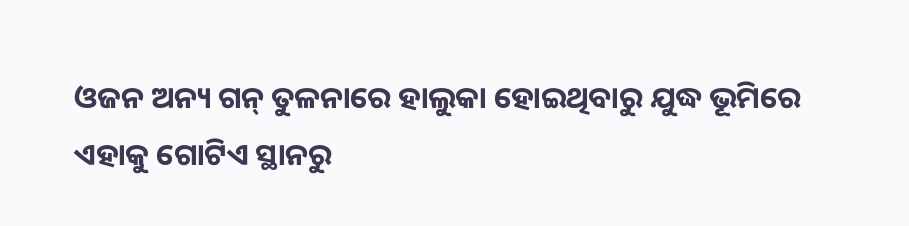ଓଜନ ଅନ୍ୟ ଗନ୍ ତୁଳନାରେ ହାଲୁକା ହୋଇଥିବାରୁ ଯୁଦ୍ଧ ଭୂମିରେ ଏହାକୁ ଗୋଟିଏ ସ୍ଥାନରୁ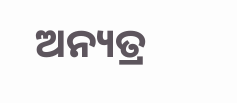ଅନ୍ୟତ୍ର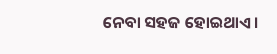ନେବା ସହଜ ହୋଇଥାଏ ।